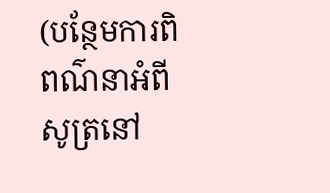(បន្ថែមការពិពណ៌នាអំពីសូត្រនៅ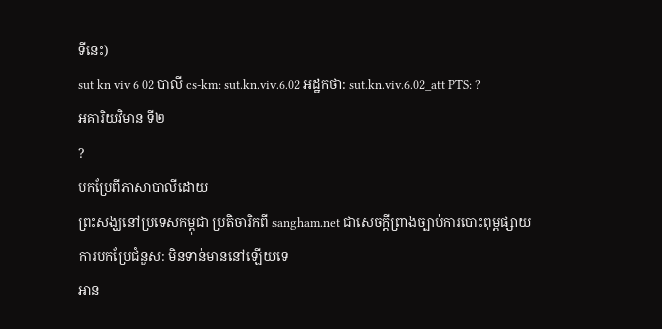ទីនេះ)
sut kn viv 6 02 បាលី cs-km: sut.kn.viv.6.02 អដ្ឋកថា: sut.kn.viv.6.02_att PTS: ?
អគារិយវិមាន ទី២
?
បកប្រែពីភាសាបាលីដោយ
ព្រះសង្ឃនៅប្រទេសកម្ពុជា ប្រតិចារិកពី sangham.net ជាសេចក្តីព្រាងច្បាប់ការបោះពុម្ពផ្សាយ
ការបកប្រែជំនួស: មិនទាន់មាននៅឡើយទេ
អាន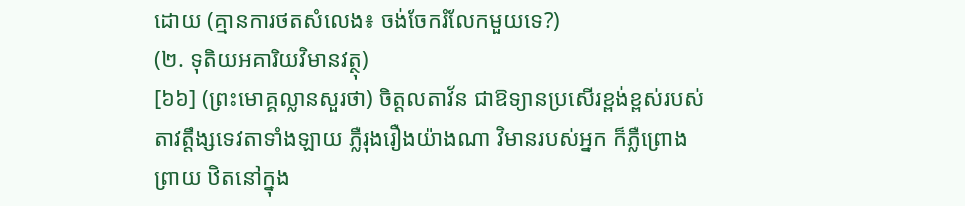ដោយ (គ្មានការថតសំលេង៖ ចង់ចែករំលែកមួយទេ?)
(២. ទុតិយអគារិយវិមានវត្ថុ)
[៦៦] (ព្រះមោគ្គល្លានសួរថា) ចិត្តលតាវ័ន ជាឱទ្យានប្រសើរខ្ពង់ខ្ពស់របស់តាវតឹ្តង្សទេវតាទាំងឡាយ ភ្លឺរុងរឿងយ៉ាងណា វិមានរបស់អ្នក ក៏ភ្លឺព្រោងព្រាយ ឋិតនៅក្នុង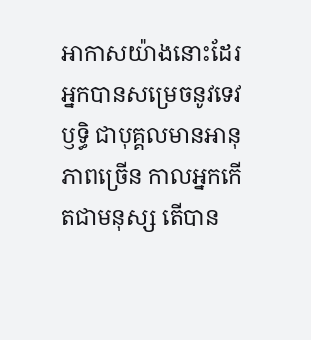អាកាសយ៉ាងនោះដែរ អ្នកបានសម្រេចនូវទេវឫទិ្ធ ជាបុគ្គលមានអានុភាពច្រើន កាលអ្នកកើតជាមនុស្ស តើបាន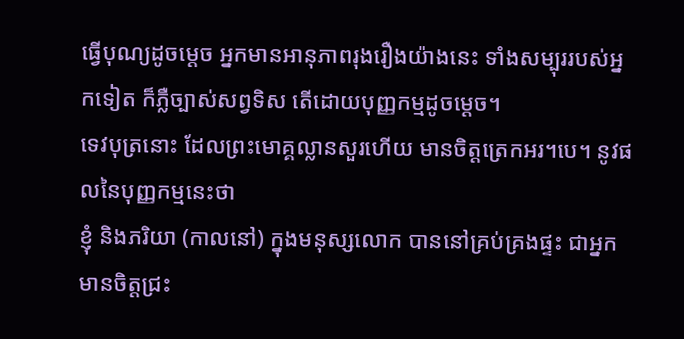ធ្វើបុណ្យដូចម្តេច អ្នកមានអានុភាពរុងរឿងយ៉ាងនេះ ទាំងសម្បុររបស់អ្នកទៀត ក៏ភ្លឺច្បាស់សព្វទិស តើដោយបុញ្ញកម្មដូចម្តេច។
ទេវបុត្រនោះ ដែលព្រះមោគ្គល្លានសួរហើយ មានចិត្តត្រេកអរ។បេ។ នូវផលនៃបុញ្ញកម្មនេះថា
ខ្ញុំ និងភរិយា (កាលនៅ) ក្នុងមនុស្សលោក បាននៅគ្រប់គ្រងផ្ទះ ជាអ្នកមានចិត្តជ្រះ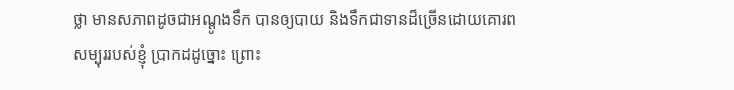ថ្លា មានសភាពដូចជាអណ្តូងទឹក បានឲ្យបាយ និងទឹកជាទានដ៏ច្រើនដោយគោរព
សម្បុររបស់ខ្ញុំ ប្រាកដដូច្នោះ ព្រោះ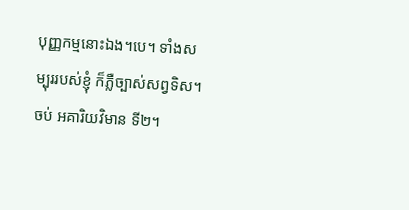បុញ្ញកម្មនោះឯង។បេ។ ទាំងសម្បុររបស់ខ្ញុំ ក៏ភ្លឺច្បាស់សព្វទិស។
ចប់ អគារិយវិមាន ទី២។